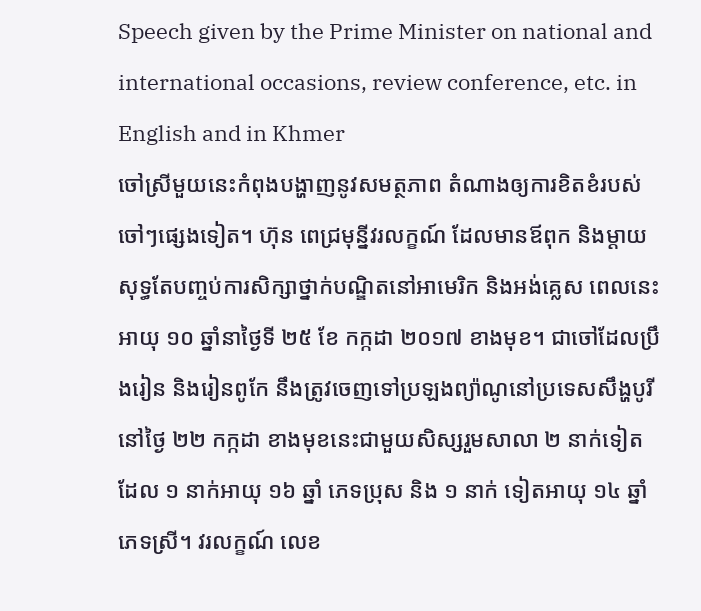Speech given by the Prime Minister on national and international occasions, review conference, etc. in English and in Khmer
ចៅស្រីមួយនេះកំពុងបង្ហាញនូវសមត្ថភាព តំណាងឲ្យការខិតខំរបស់ចៅៗផ្សេងទៀត។ ហ៊ុន ពេជ្រមុនី្នវរលក្ខណ៍ ដែលមានឪពុក និងម្តាយសុទ្ធតែបញ្ចប់ការសិក្សាថ្នាក់បណ្ឌិតនៅអាមេរិក និងអង់គ្លេស ពេលនេះអាយុ ១០ ឆ្នាំនាថ្ងៃទី ២៥ ខែ កក្កដា ២០១៧ ខាងមុខ។ ជាចៅដែលប្រឹងរៀន និងរៀនពូកែ នឹងត្រូវចេញទៅប្រឡងព្យ៉ាណូនៅប្រទេសសឹង្ហបូរី នៅថ្ងៃ ២២ កក្កដា ខាងមុខនេះជាមួយសិស្សរួមសាលា ២ នាក់ទៀតដែល ១ នាក់អាយុ ១៦ ឆ្នាំ ភេទប្រុស និង ១ នាក់ ទៀតអាយុ ១៤ ឆ្នាំ ភេទស្រី។ វរលក្ខណ៍ លេខ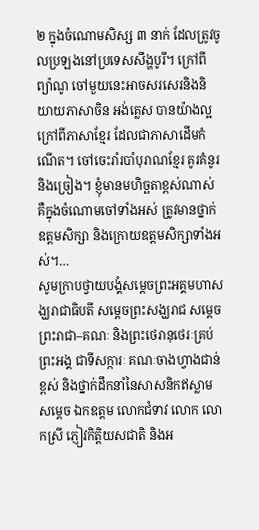២ ក្នុងចំណោមសិស្ស ៣ នាក់ ដែលត្រូវចូលប្រឡងនៅប្រទេសសឹង្ហបូរី។ ក្រៅពីព្យ៉ាណូ ចៅមួយនេះអាចសរសេរនិងនិយាយភាសាចិន អង់គ្លេស បានយ៉ាងល្អក្រៅពីភាសាខ្មែរ ដែលជាភាសាដើមកំណើត។ ចៅចេះរាំរបាំបុរាណខ្មែរ គូរគំនូរ និងច្រៀង។ ខ្ញុំមានមហិច្ឆតាខ្ពស់ណាស់ គឺក្នុងចំណោមចៅទាំងអស់ ត្រូវមានថ្នាក់ឧត្តមសិក្សា និងក្រោយឧត្តមសិក្សាទាំងអស់។…
សូមក្រាបថ្វាយបង្គំសម្តេចព្រះអគ្គមហាសង្ឃរាជាធិបតី សម្តេចព្រះសង្ឃរាជ សម្តេចព្រះរាជា–គណៈ និងព្រះថេរានុថេរៈគ្រប់ព្រះអង្គ ជាទីសក្ការៈ គណៈចាងហ្វាងជាន់ខ្ពស់ និងថ្នាក់ដឹកនាំនៃសាសនិកឥស្លាម សម្តេច ឯកឧត្តម លោកជំទាវ លោក លោកស្រី ភ្ញៀវកិត្តិយសជាតិ និងអ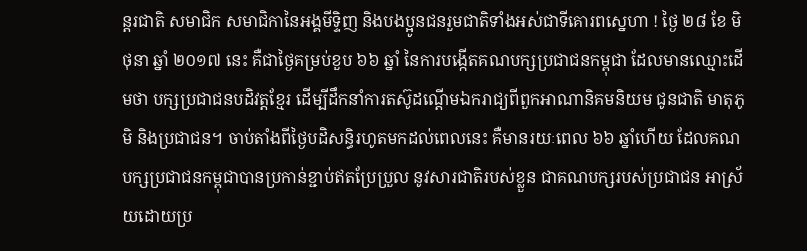ន្តរជាតិ សមាជិក សមាជិកានៃអង្គមីទ្ទិញ និងបងប្អូនជនរួមជាតិទាំងអស់ជាទីគោរពស្នេហា ! ថ្ងៃ ២៨ ខែ មិថុនា ឆ្នាំ ២០១៧ នេះ គឺជាថ្ងៃគម្រប់ខួប ៦៦ ឆ្នាំ នៃការបង្កើតគណបក្សប្រជាជនកម្ពុជា ដែលមានឈ្មោះដើមថា បក្សប្រជាជនបដិវត្តខ្មែរ ដើម្បីដឹកនាំការតស៊ូដណ្តើមឯករាជ្យពីពួកអាណានិគមនិយម ជូនជាតិ មាតុភូមិ និងប្រជាជន។ ចាប់តាំងពីថ្ងៃបដិសន្ធិរហូតមកដល់ពេលនេះ គឺមានរយៈពេល ៦៦ ឆ្នាំហើយ ដែលគណបក្សប្រជាជនកម្ពុជាបានប្រកាន់ខ្ជាប់ឥតប្រែប្រួល នូវសារជាតិរបស់ខ្លួន ជាគណបក្សរបស់ប្រជាជន អាស្រ័យដោយប្រ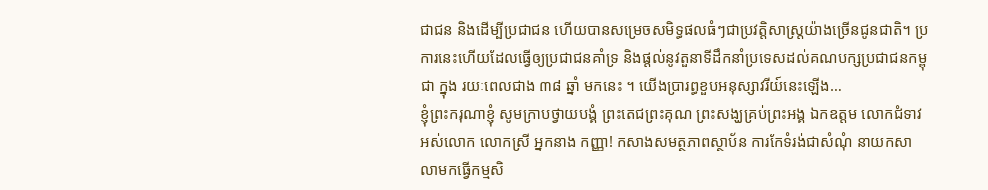ជាជន និងដើម្បីប្រជាជន ហើយបានសម្រេចសមិទ្ធផលធំៗជាប្រវត្តិសាស្រ្តយ៉ាងច្រើនជូនជាតិ។ ប្រការនេះហើយដែលធ្វើឲ្យប្រជាជនគាំទ្រ និងផ្តល់នូវតួនាទីដឹកនាំប្រទេសដល់គណបក្សប្រជាជនកម្ពុជា ក្នុង រយៈពេលជាង ៣៨ ឆ្នាំ មកនេះ ។ យើងប្រារព្ធខួបអនុស្សាវរីយ៍នេះឡើង…
ខ្ញុំព្រះករុណាខ្ញុំ សូមក្រាបថ្វាយបង្គំ ព្រះតេជព្រះគុណ ព្រះសង្ឃគ្រប់ព្រះអង្គ ឯកឧត្តម លោកជំទាវ អស់លោក លោកស្រី អ្នកនាង កញ្ញា! កសាងសមត្ថភាពស្ថាប័ន ការកែទំរង់ជាសំណុំ នាយកសាលាមកធ្វើកម្មសិ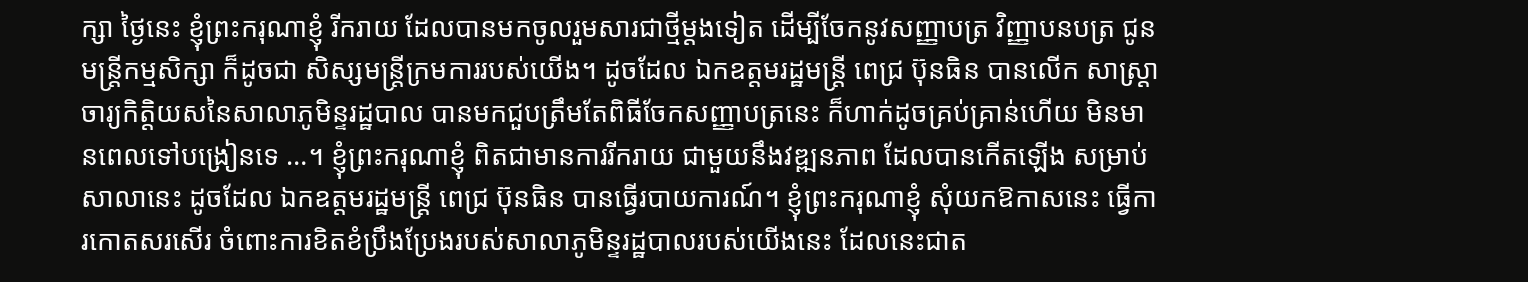ក្សា ថ្ងៃនេះ ខ្ញុំព្រះករុណាខ្ញុំ រីករាយ ដែលបានមកចូលរួមសារជាថ្មីម្តងទៀត ដើម្បីចែកនូវសញ្ញាបត្រ វិញ្ញាបនបត្រ ជូនមន្ត្រីកម្មសិក្សា ក៏ដូចជា សិស្សមន្ត្រីក្រមការរបស់យើង។ ដូចដែល ឯកឧត្តមរដ្ឋមន្ត្រី ពេជ្រ ប៊ុនធិន បានលើក សាស្ត្រាចារ្យកិត្តិយសនៃសាលាភូមិន្ទរដ្ឋបាល បានមកជួបត្រឹមតែពិធីចែកសញ្ញាបត្រនេះ ក៏ហាក់ដូចគ្រប់គ្រាន់ហើយ មិនមានពេលទៅបង្រៀនទេ …។ ខ្ញុំព្រះករុណាខ្ញុំ ពិតជាមានការរីករាយ ជាមួយនឹងវឌ្ឍនភាព ដែលបានកើតឡើង សម្រាប់សាលានេះ ដូចដែល ឯកឧត្តមរដ្ឋមន្ត្រី ពេជ្រ ប៊ុនធិន បានធ្វើរបាយការណ៍។ ខ្ញុំព្រះករុណាខ្ញុំ សុំយកឱកាសនេះ ធ្វើការកោតសរសើរ ចំពោះការខិតខំប្រឹងប្រែងរបស់សាលាភូមិន្ទរដ្ឋបាលរបស់យើងនេះ ដែលនេះជាត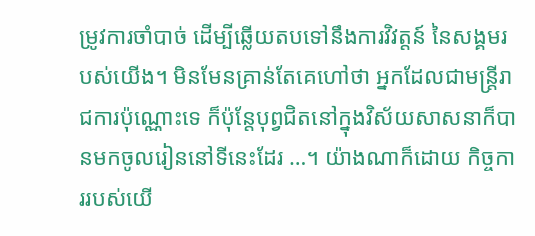ម្រូវការចាំបាច់ ដើម្បីឆ្លើយតបទៅនឹងការវិវត្តន៍ នៃសង្គមរបស់យើង។ មិនមែនគ្រាន់តែគេហៅថា អ្នកដែលជាមន្ត្រីរាជការប៉ុណ្ណោះទេ ក៏ប៉ុន្តែបុព្វជិតនៅក្នុងវិស័យសាសនាក៏បានមកចូលរៀននៅទីនេះដែរ …។ យ៉ាងណាក៏ដោយ កិច្ចការរបស់យើ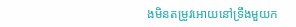ងមិនតម្រូវអោយនៅទ្រឹងមួយក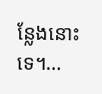ន្លែងនោះទេ។…